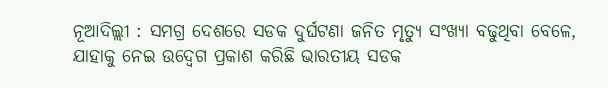ନୂଆଦିଲ୍ଲୀ : ସମଗ୍ର ଦେଶରେ ସଡକ ଦୁର୍ଘଟଣା ଜନିତ ମୃତ୍ୟୁ ସଂଖ୍ୟା ବଢୁଥିବା ବେଳେ, ଯାହାକୁ ନେଇ ଉଦ୍ବେଗ ପ୍ରକାଶ କରିଛି ଭାରତୀୟ ସଡକ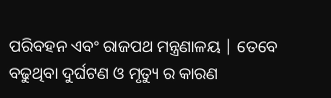ପରିବହନ ଏବଂ ରାଜପଥ ମନ୍ତ୍ରଣାଳୟ | ତେବେ ବଢୁଥିବା ଦୁର୍ଘଟଣ ଓ ମୃତ୍ୟୁ ର କାରଣ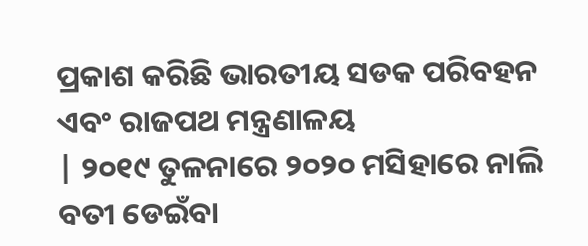ପ୍ରକାଶ କରିଛି ଭାରତୀୟ ସଡକ ପରିବହନ ଏବଂ ରାଜପଥ ମନ୍ତ୍ରଣାଳୟ
| ୨୦୧୯ ତୁଳନାରେ ୨୦୨୦ ମସିହାରେ ନାଲି ବତୀ ଡେଇଁବା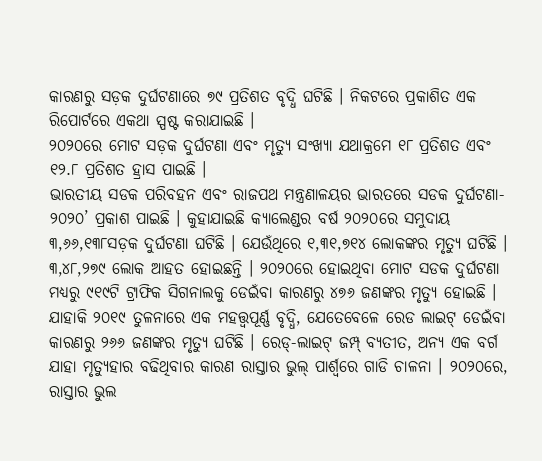କାରଣରୁ ସଡ଼କ ଦୁର୍ଘଟଣାରେ ୭୯ ପ୍ରତିଶତ ବୃଦ୍ଧି ଘଟିଛି । ନିକଟରେ ପ୍ରକାଶିତ ଏକ ରିପୋର୍ଟରେ ଏକଥା ସ୍ପଷ୍ଟ କରାଯାଇଛି ।
୨୦୨୦ରେ ମୋଟ ସଡ଼କ ଦୁର୍ଘଟଣା ଏବଂ ମୃତ୍ୟୁ ସଂଖ୍ୟା ଯଥାକ୍ରମେ ୧୮ ପ୍ରତିଶତ ଏବଂ ୧୨.୮ ପ୍ରତିଶତ ହ୍ରାସ ପାଇଛି ।
ଭାରତୀୟ ସଡକ ପରିବହନ ଏବଂ ରାଜପଥ ମନ୍ତ୍ରଣାଳୟର ଭାରତରେ ସଡକ ଦୁର୍ଘଟଣା- ୨୦୨୦’ ପ୍ରକାଶ ପାଇଛି । କୁହାଯାଇଛି କ୍ୟାଲେଣ୍ଡର ବର୍ଷ ୨୦୨୦ରେ ସମୁଦାୟ ୩,୬୬,୧୩୮ସଡ଼କ ଦୁର୍ଘଟଣା ଘଟିଛି । ଯେଉଁଥିରେ ୧,୩୧,୭୧୪ ଲୋକଙ୍କର ମୃତ୍ୟୁ ଘଟିଛି । ୩,୪୮,୨୭୯ ଲୋକ ଆହତ ହୋଇଛନ୍ତି । ୨୦୨୦ରେ ହୋଇଥିବା ମୋଟ ସଡକ ଦୁର୍ଘଟଣା ମଧ୍ୟରୁ ୯୧୯ଟି ଟ୍ରାଫିକ ସିଗନାଲକୁ ଡେଇଁବା କାରଣରୁ ୪୭୬ ଜଣଙ୍କର ମୃତ୍ୟୁ ହୋଇଛି ।
ଯାହାକି ୨୦୧୯ ତୁଳନାରେ ଏକ ମହତ୍ତ୍ୱପୂର୍ଣ୍ଣ ବୃଦ୍ଧି, ଯେତେବେଳେ ରେଡ ଲାଇଟ୍ ଡେଇଁବା କାରଣରୁ ୨୬୬ ଜଣଙ୍କର ମୃତ୍ୟୁ ଘଟିଛି । ରେଡ୍-ଲାଇଟ୍ ଜମ୍ପ୍ ବ୍ୟତୀତ, ଅନ୍ୟ ଏକ ବର୍ଗ ଯାହା ମୃତ୍ୟୁହାର ବଢିଥିବାର କାରଣ ରାସ୍ତାର ଭୁଲ୍ ପାର୍ଶ୍ୱରେ ଗାଡି ଚାଳନା । ୨୦୨୦ରେ, ରାସ୍ତାର ଭୁଲ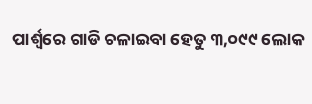ପାର୍ଶ୍ୱରେ ଗାଡି ଚଳାଇବା ହେତୁ ୩,୦୯୯ ଲୋକ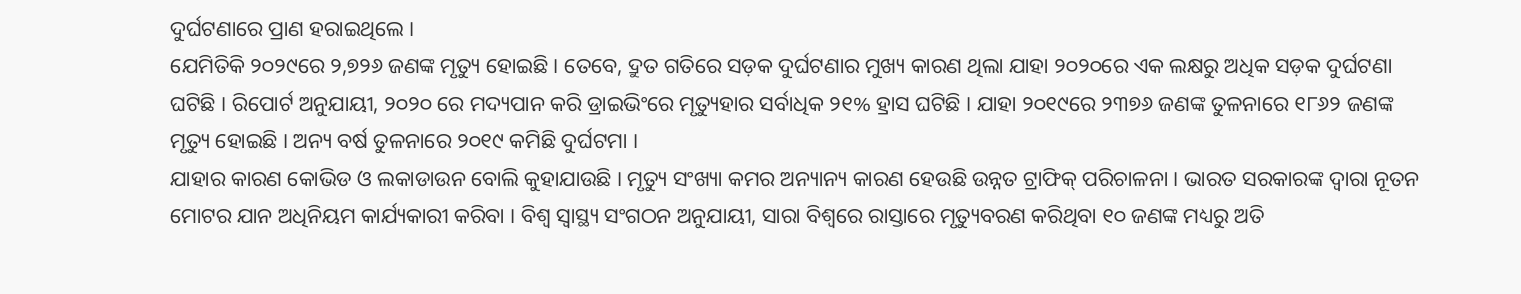ଦୁର୍ଘଟଣାରେ ପ୍ରାଣ ହରାଇଥିଲେ ।
ଯେମିତିକି ୨୦୨୯ରେ ୨,୭୨୬ ଜଣଙ୍କ ମୃତ୍ୟୁ ହୋଇଛି । ତେବେ, ଦ୍ରୁତ ଗତିରେ ସଡ଼କ ଦୁର୍ଘଟଣାର ମୁଖ୍ୟ କାରଣ ଥିଲା ଯାହା ୨୦୨୦ରେ ଏକ ଲକ୍ଷରୁ ଅଧିକ ସଡ଼କ ଦୁର୍ଘଟଣା ଘଟିଛି । ରିପୋର୍ଟ ଅନୁଯାୟୀ, ୨୦୨୦ ରେ ମଦ୍ୟପାନ କରି ଡ୍ରାଇଭିଂରେ ମୃତ୍ୟୁହାର ସର୍ବାଧିକ ୨୧% ହ୍ରାସ ଘଟିଛି । ଯାହା ୨୦୧୯ରେ ୨୩୭୬ ଜଣଙ୍କ ତୁଳନାରେ ୧୮୬୨ ଜଣଙ୍କ ମୃତ୍ୟୁ ହୋଇଛି । ଅନ୍ୟ ବର୍ଷ ତୁଳନାରେ ୨୦୧୯ କମିଛି ଦୁର୍ଘଟମା ।
ଯାହାର କାରଣ କୋଭିଡ ଓ ଲକାଡାଉନ ବୋଲି କୁହାଯାଉଛି । ମୃତ୍ୟୁ ସଂଖ୍ୟା କମର ଅନ୍ୟାନ୍ୟ କାରଣ ହେଉଛି ଉନ୍ନତ ଟ୍ରାଫିକ୍ ପରିଚାଳନା । ଭାରତ ସରକାରଙ୍କ ଦ୍ୱାରା ନୂତନ ମୋଟର ଯାନ ଅଧିନିୟମ କାର୍ଯ୍ୟକାରୀ କରିବା । ବିଶ୍ୱ ସ୍ୱାସ୍ଥ୍ୟ ସଂଗଠନ ଅନୁଯାୟୀ, ସାରା ବିଶ୍ୱରେ ରାସ୍ତାରେ ମୃତ୍ୟୁବରଣ କରିଥିବା ୧୦ ଜଣଙ୍କ ମଧ୍ୟରୁ ଅତି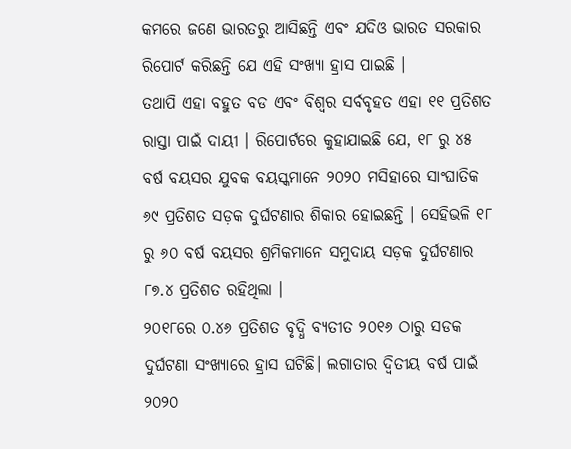କମରେ ଜଣେ ଭାରତରୁ ଆସିଛନ୍ତି ଏବଂ ଯଦିଓ ଭାରତ ସରକାର ରିପୋର୍ଟ କରିଛନ୍ତି ଯେ ଏହି ସଂଖ୍ୟା ହ୍ରାସ ପାଇଛି ।
ତଥାପି ଏହା ବହୁତ ବଡ ଏବଂ ବିଶ୍ୱର ସର୍ବବୃହତ ଏହା ୧୧ ପ୍ରତିଶତ ରାସ୍ତା ପାଇଁ ଦାୟୀ । ରିପୋର୍ଟରେ କୁହାଯାଇଛି ଯେ, ୧୮ ରୁ ୪୫ ବର୍ଷ ବୟସର ଯୁବକ ବୟସ୍କମାନେ ୨୦୨୦ ମସିହାରେ ସାଂଘାତିକ ୬୯ ପ୍ରତିଶତ ସଡ଼କ ଦୁର୍ଘଟଣାର ଶିକାର ହୋଇଛନ୍ତି । ସେହିଭଳି ୧୮ ରୁ ୬୦ ବର୍ଷ ବୟସର ଶ୍ରମିକମାନେ ସମୁଦାୟ ସଡ଼କ ଦୁର୍ଘଟଣାର ୮୭.୪ ପ୍ରତିଶତ ରହିଥିଲା ।
୨୦୧୮ରେ ୦.୪୬ ପ୍ରତିଶତ ବୃଦ୍ଧି ବ୍ୟତୀତ ୨୦୧୬ ଠାରୁ ସଡକ ଦୁର୍ଘଟଣା ସଂଖ୍ୟାରେ ହ୍ରାସ ଘଟିଛି। ଲଗାତାର ଦ୍ୱିତୀୟ ବର୍ଷ ପାଇଁ ୨୦୨୦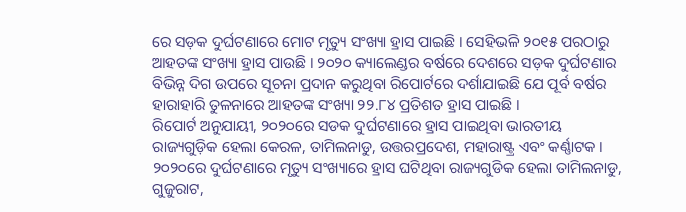ରେ ସଡ଼କ ଦୁର୍ଘଟଣାରେ ମୋଟ ମୃତ୍ୟୁ ସଂଖ୍ୟା ହ୍ରାସ ପାଇଛି । ସେହିଭଳି ୨୦୧୫ ପରଠାରୁ ଆହତଙ୍କ ସଂଖ୍ୟା ହ୍ରାସ ପାଉଛି । ୨୦୨୦ କ୍ୟାଲେଣ୍ଡର ବର୍ଷରେ ଦେଶରେ ସଡ଼କ ଦୁର୍ଘଟଣାର ବିଭିନ୍ନ ଦିଗ ଉପରେ ସୂଚନା ପ୍ରଦାନ କରୁଥିବା ରିପୋର୍ଟରେ ଦର୍ଶାଯାଇଛି ଯେ ପୂର୍ବ ବର୍ଷର ହାରାହାରି ତୁଳନାରେ ଆହତଙ୍କ ସଂଖ୍ୟା ୨୨.୮୪ ପ୍ରତିଶତ ହ୍ରାସ ପାଇଛି ।
ରିପୋର୍ଟ ଅନୁଯାୟୀ, ୨୦୨୦ରେ ସଡକ ଦୁର୍ଘଟଣାରେ ହ୍ରାସ ପାଇଥିବା ଭାରତୀୟ ରାଜ୍ୟଗୁଡ଼ିକ ହେଲା କେରଳ, ତାମିଲନାଡୁ, ଉତ୍ତରପ୍ରଦେଶ, ମହାରାଷ୍ଟ୍ର ଏବଂ କର୍ଣ୍ଣାଟକ । ୨୦୨୦ରେ ଦୁର୍ଘଟଣାରେ ମୃତ୍ୟୁ ସଂଖ୍ୟାରେ ହ୍ରାସ ଘଟିଥିବା ରାଜ୍ୟଗୁଡିକ ହେଲା ତାମିଲନାଡୁ, ଗୁଜୁରାଟ,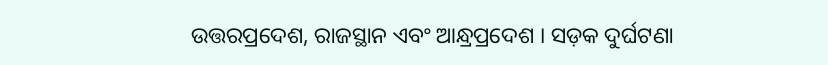ଉତ୍ତରପ୍ରଦେଶ, ରାଜସ୍ଥାନ ଏବଂ ଆନ୍ଧ୍ରପ୍ରଦେଶ । ସଡ଼କ ଦୁର୍ଘଟଣା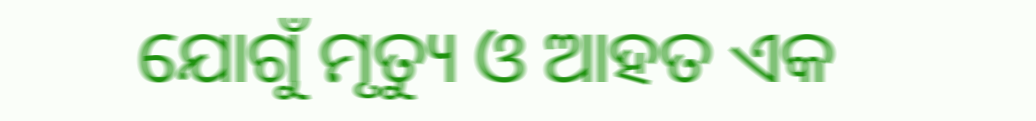ଯୋଗୁଁ ମୃତ୍ୟୁ ଓ ଆହତ ଏକ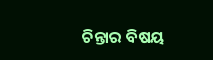ଚିନ୍ତାର ବିଷୟ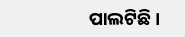ପାଲଟିଛି ।